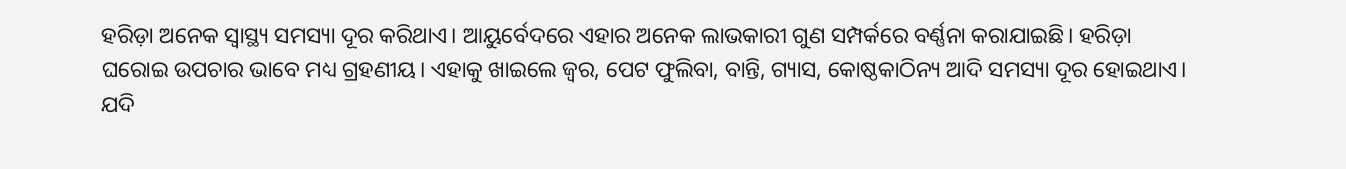ହରିଡ଼ା ଅନେକ ସ୍ବାସ୍ଥ୍ୟ ସମସ୍ୟା ଦୂର କରିଥାଏ। ଆୟୁର୍ବେଦରେ ଏହାର ଅନେକ ଲାଭକାରୀ ଗୁଣ ସମ୍ପର୍କରେ ବର୍ଣ୍ଣନା କରାଯାଇଛି। ହରିଡ଼ା ଘରୋଇ ଉପଚାର ଭାବେ ମଧ୍ୟ ଗ୍ରହଣୀୟ। ଏହାକୁ ଖାଇଲେ ଜ୍ୱର, ପେଟ ଫୁଲିବା, ବାନ୍ତି, ଗ୍ୟାସ, କୋଷ୍ଠକାଠିନ୍ୟ ଆଦି ସମସ୍ୟା ଦୂର ହୋଇଥାଏ।
ଯଦି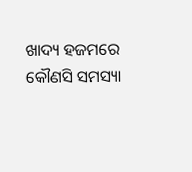ଖାଦ୍ୟ ହଜମରେ କୌଣସି ସମସ୍ୟା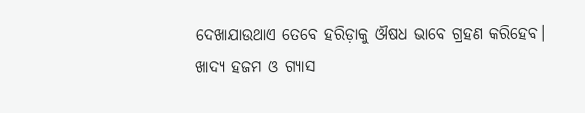ଦେଖାଯାଉଥାଏ ତେବେ ହରିଡ଼ାକୁ ଔଷଧ ଭାବେ ଗ୍ରହଣ କରିହେବ। ଖାଦ୍ୟ ହଜମ ଓ ଗ୍ୟାସ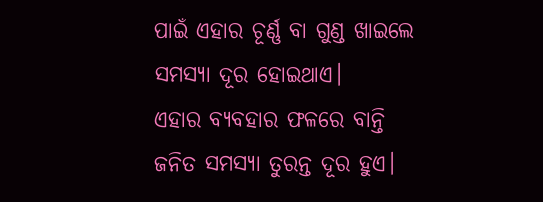ପାଇଁ ଏହାର ଚୂର୍ଣ୍ଣ ବା ଗୁଣ୍ଡ ଖାଇଲେ ସମସ୍ୟା ଦୂର ହୋଇଥାଏ।
ଏହାର ବ୍ୟବହାର ଫଳରେ ବାନ୍ତି ଜନିତ ସମସ୍ୟା ତୁରନ୍ତ ଦୂର ହୁଏ।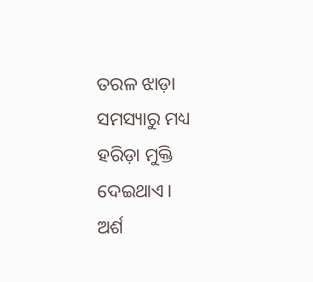ତରଳ ଝାଡ଼ା ସମସ୍ୟାରୁ ମଧ୍ୟ ହରିଡ଼ା ମୁକ୍ତି ଦେଇଥାଏ।
ଅର୍ଶ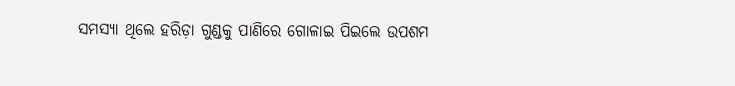ସମସ୍ୟା ଥିଲେ ହରିଡ଼ା ଗୁଣ୍ଡକୁ ପାଣିରେ ଗୋଳାଇ ପିଇଲେ ଉପଶମ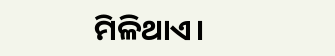ମିଳିଥାଏ।